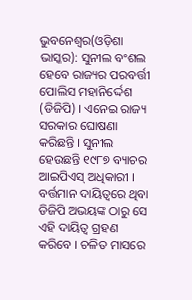ଭୁବନେଶ୍ୱର(ଓଡ଼ିଶା ଭାସ୍କର): ସୁନୀଲ ବଂଶଲ ହେବେ ରାଜ୍ୟର ପରବର୍ତ୍ତୀ ପୋଲିସ ମହାନିର୍ଦ୍ଦେଶ (ଡିଜିପି) । ଏନେଇ ରାଜ୍ୟ ସରକାର ଘୋଷଣା କରିଛନ୍ତି । ସୁନୀଲ ହେଉଛନ୍ତି ୧୯୮୭ ବ୍ୟାଚର ଆଇପିଏସ୍ ଅଧିକାରୀ । ବର୍ତ୍ତମାନ ଦାୟିତ୍ୱରେ ଥିବା ଡିଜିପି ଅଭୟଙ୍କ ଠାରୁ ସେ ଏହି ଦାୟିତ୍ୱ ଗ୍ରହଣ କରିବେ । ଚଳିତ ମାସରେ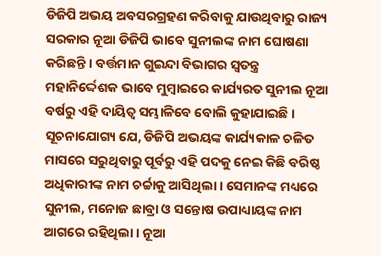ଡିଜିପି ଅଭୟ ଅବସରଗ୍ରହଣ କରିବାକୁ ଯାଉଥିବାରୁ ରାଜ୍ୟ ସରକାର ନୂଆ ଡିଜିପି ଭାବେ ସୁନୀଲଙ୍କ ନାମ ଘୋଷଣା କରିଛନ୍ତି । ବର୍ତ୍ତମାନ ଗୁଇନ୍ଦା ବିଭାଗର ସ୍ୱତନ୍ତ୍ର ମହାନିର୍ଦ୍ଦେଶକ ଭାବେ ମୁମ୍ବାଇରେ କାର୍ଯ୍ୟରତ ସୁନୀଲ ନୂଆ ବର୍ଷରୁ ଏହି ଦାୟିତ୍ୱ ସମ୍ଭାଳିବେ ବୋଲି କୁହାଯାଇଛି ।
ସୂଚନାଯୋଗ୍ୟ ଯେ, ଡିଜିପି ଅଭୟଙ୍କ କାର୍ଯ୍ୟକାଳ ଚଳିତ ମାସରେ ସରୁଥିବାରୁ ପୂର୍ବରୁ ଏହି ପଦକୁ ନେଇ କିଛି ବରିଷ୍ଠ ଅଧିକାରୀଙ୍କ ନାମ ଚର୍ଚ୍ଚାକୁ ଆସିଥିଲା । ସେମାନଙ୍କ ମଧ୍ୟରେ ସୁନୀଲ, ମନୋଜ ଛାବ୍ରା ଓ ସନ୍ତୋଷ ଉପାଧ୍ୟାୟଙ୍କ ନାମ ଆଗରେ ରହିଥିଲା । ନୂଆ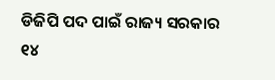ଡିଜିପି ପଦ ପାଇଁ ରାଜ୍ୟ ସରକାର ୧୪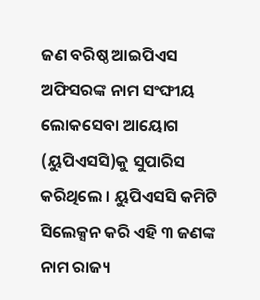ଜଣ ବରିଷ୍ଠ ଆଇପିଏସ ଅଫିସରଙ୍କ ନାମ ସଂଙ୍ଘୀୟ ଲୋକସେବା ଆୟୋଗ (ୟୁପିଏସସି)କୁ ସୁପାରିସ କରିଥିଲେ । ୟୁପିଏସସି କମିଟି ସିଲେକ୍ସନ କରି ଏହି ୩ ଜଣଙ୍କ ନାମ ରାଜ୍ୟ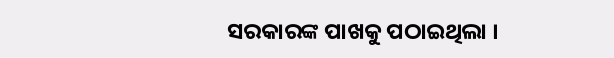ସରକାରଙ୍କ ପାଖକୁ ପଠାଇଥିଲା ।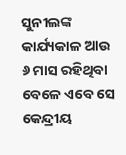ସୁନୀଲଙ୍କ କାର୍ଯ୍ୟକାଳ ଆଉ ୬ ମାସ ରହିଥିବା ବେଳେ ଏବେ ସେ କେନ୍ଦ୍ରୀୟ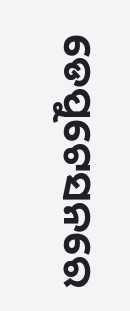ଡେପୁଟେସନରେ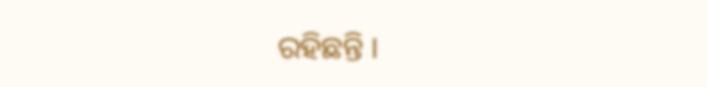ରହିଛନ୍ତି ।